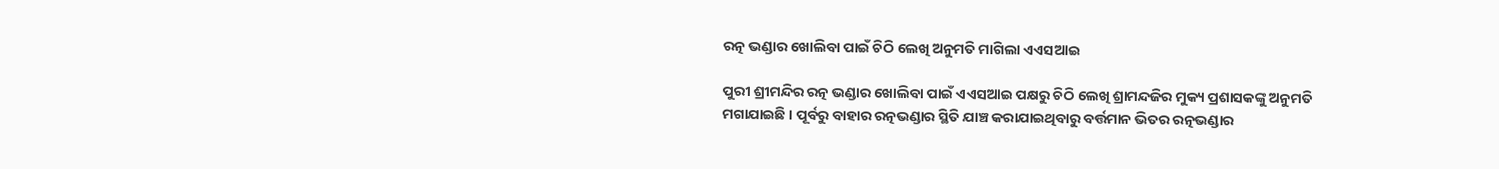ରତ୍ନ ଭଣ୍ଡାର ଖୋଲିବା ପାଇଁ ଚିଠି ଲେଖି ଅନୁମତି ମାଗିଲା ଏଏସଆଇ

ପୁରୀ ଶ୍ରୀମନ୍ଦିର ରତ୍ନ ଭଣ୍ଡାର ଖୋଲିବା ପାଇଁ ଏଏସଆଇ ପକ୍ଷରୁ ଚିଠି ଲେଖି ଶ୍ରାମନ୍ଦଜିର ମୁକ୍ୟ ପ୍ରଶାସକଙ୍କୁ ଅନୁମତି ମଗାଯାଇଛି । ପୂର୍ବରୁ ବାହାର ରତ୍ନଭଣ୍ଡାର ସ୍ଥିତି ଯାଞ୍ଚ କରାଯାଇଥିବାରୁ ବର୍ତ୍ତମାନ ଭିତର ରତ୍ନଭଣ୍ଡାର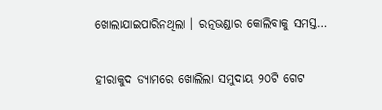ଖୋଲାଯାଇପାରିନଥିଲା । ରତ୍ନଭଣ୍ଡାର କୋଲିବାକୁ ସମସ୍ତ…

ହୀରାକୁଦ ଡ୍ୟାମରେ ଖୋଲିଲା ସମୁଦାୟ ୨୦ଟି ଗେଟ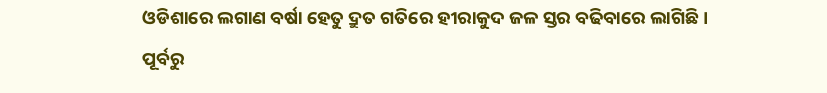ଓଡିଶାରେ ଲଗାଣ ବର୍ଷା ହେତୁ ଦ୍ରୁତ ଗତିରେ ହୀରାକୁଦ ଜଳ ସ୍ତର ବଢିବାରେ ଲାଗିଛି । ପୂର୍ବରୁ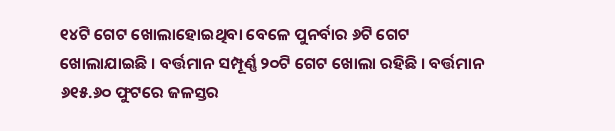୧୪ଟି ଗେଟ ଖୋଲାହୋଇଥିବା ବେଳେ ପୁନର୍ବାର ୬ଟି ଗେଟ ଖୋଲାଯାଇଛି । ବର୍ତ୍ତମାନ ସମ୍ପୂର୍ଣ୍ଣ ୨୦ଟି ଗେଟ ଖୋଲା ରହିଛି । ବର୍ତ୍ତମାନ ୬୧୫.୬୦ ଫୁଟରେ ଜଳସ୍ତର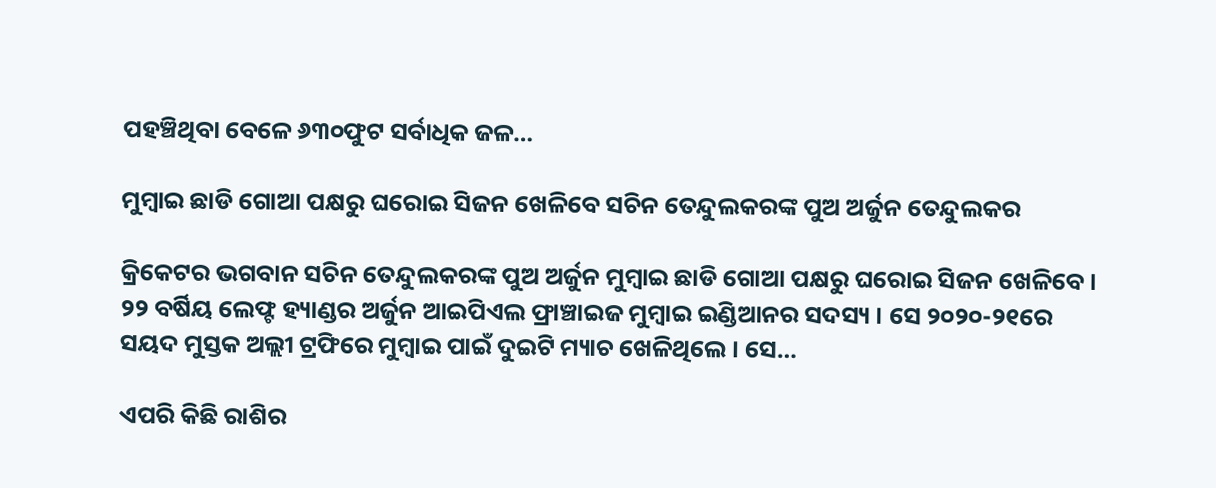ପହଞ୍ଚିଥିବା ବେଳେ ୬୩୦ଫୁଟ ସର୍ବାଧିକ ଜଳ…

ମୁମ୍ବାଇ ଛାଡି ଗୋଆ ପକ୍ଷରୁ ଘରୋଇ ସିଜନ ଖେଳିବେ ସଚିନ ତେନ୍ଦୁଲକରଙ୍କ ପୁଅ ଅର୍ଜୁନ ତେନ୍ଦୁଲକର

କ୍ରିକେଟର ଭଗବାନ ସଚିନ ତେନ୍ଦୁଲକରଙ୍କ ପୁଅ ଅର୍ଜୁନ ମୁମ୍ବାଇ ଛାଡି ଗୋଆ ପକ୍ଷରୁ ଘରୋଇ ସିଜନ ଖେଳିବେ । ୨୨ ବର୍ଷିୟ ଲେଫ୍ଟ ହ୍ୟାଣ୍ଡର ଅର୍ଜୁନ ଆଇପିଏଲ ଫ୍ରାଞ୍ଚାଇଜ ମୁମ୍ବାଇ ଇଣ୍ଡିଆନର ସଦସ୍ୟ । ସେ ୨୦୨୦-୨୧ରେ ସୟଦ ମୁସ୍ତକ ଅଲ୍ଲୀ ଟ୍ରଫିରେ ମୁମ୍ବାଇ ପାଇଁ ଦୁଇଟି ମ୍ୟାଚ ଖେଳିଥିଲେ । ସେ…

ଏପରି କିଛି ରାଶିର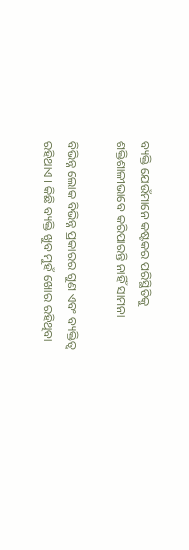ବ୍ୟକ୍ତି ଯେଉଁମାନେ କଷ୍ଟକର ପରିସ୍ଥିତିକୁ ଶକ୍ତିଶାଳୀଭାବେ କରିପାରନ୍ତି ନାହିଁ ସାମନା

ବିଭିନ୍ନ ଲୋକ ବିଭିନ୍ନ ପ୍ରକାରର ଗୁଣ ଏବଂ ବ୍ୟକ୍ତିତ୍ୱ ରହିଥାଏ । କିଛି ବ୍ୟକ୍ତି ଖୁବ ମୁହଁ ଖୋର ରହିଥିବା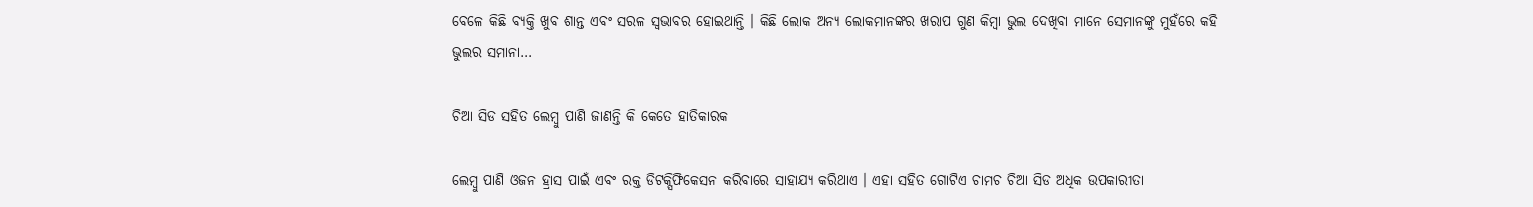ବେଳେ କିଛି ବ୍ୟକ୍ତି ଖୁବ ଶାନ୍ତ ଏବଂ ସରଳ ସ୍ୱଭାବର ହୋଇଥାନ୍ତି । କିଛି ଲୋକ ଅନ୍ୟ ଲୋକମାନଙ୍କର ଖରାପ ଗୁଣ କିମ୍ବା ଭୁଲ ଦେଖିବା ମାନେ ସେମାନଙ୍କୁ ମୁହଁରେ କହି ଭୁଲର ସମାନା…

ଚିଆ ସିଡ ସହିତ ଲେମ୍ବୁ ପାଣି ଜାଣନ୍ତି କି କେତେ ହାତିକାରକ

ଲେମ୍ବୁ ପାଣି ଓଜନ ହ୍ରାସ ପାଇଁ ଏବଂ ରକ୍ତ ଡିଟକ୍ସିଫିକେସନ କରିବାରେ ସାହାଯ୍ୟ କରିଥାଏ । ଏହା ସହିତ ଗୋଟିଏ ଚାମଚ ଚିଆ ସିଡ ଅଧିକ ଉପକାରୀତା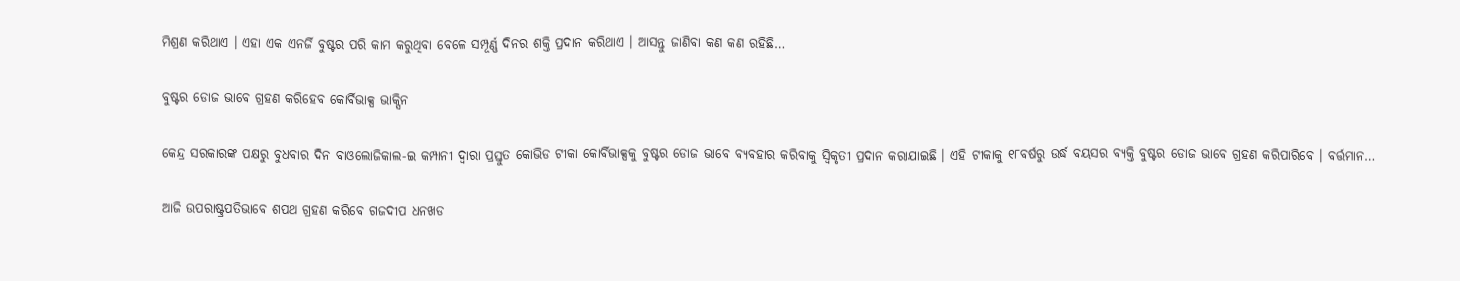ମିଶ୍ରଣ କରିଥାଏ । ଏହା ଏକ ଏନର୍ଜି ବୁଷ୍ଟର ପରି କାମ କରୁଥିବା ବେଳେ ସମ୍ପୂର୍ଣ୍ଣ ଦିନର ଶକ୍ତି ପ୍ରଦାନ କରିଥାଏ । ଆସନ୍ତୁ ଜାଣିବା କଣ କଣ ରହିଛି…

ବୁଷ୍ଟର ଡୋଜ ଭାବେ ଗ୍ରହଣ କରିହେବ କୋର୍ବିଭାକ୍ସ ଭାକ୍ସିନ

କେନ୍ଦ୍ର ସରକାରଙ୍କ ପକ୍ଷରୁ ବୁଧବାର ଦିନ ବାଓଲୋଜିକାଲ-ଇ କମ୍ପାନୀ ଦ୍ୱାରା ପ୍ରସ୍ତୁତ କୋଭିଡ ଟୀକା କୋର୍ବିଭାକ୍ସକୁ ବୁଷ୍ଟର ଡୋଜ ଭାବେ ବ୍ୟବହାର କରିବାକୁ ସ୍ୱିକୃତୀ ପ୍ରଦାନ କରାଯାଇଛି । ଏହି ଟୀକାକୁ ୧୮ବର୍ଷରୁ ଉର୍ଦ୍ଧ ବୟସର ବ୍ୟକ୍ତି ବୁଷ୍ଟର ଡୋଜ ଭାବେ ଗ୍ରହଣ କରିପାରିବେ । ବର୍ତ୍ତମାନ…

ଆଜି ଉପରାଷ୍ଟ୍ରପତିଭାବେ ଶପଥ ଗ୍ରହଣ କରିବେ ଗଜଦୀପ ଧନଖଡ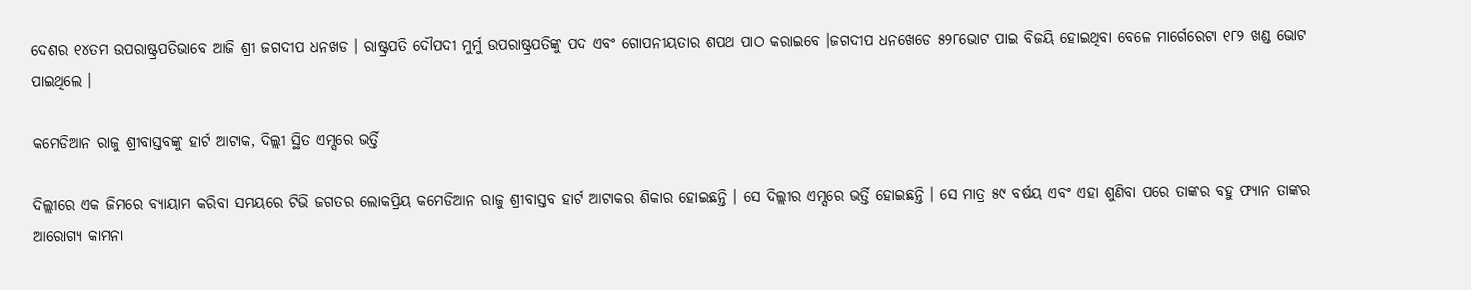ଦେଶର ୧୪ତମ ଉପରାଷ୍ଟ୍ରପତିଭାବେ ଆଜି ଶ୍ରୀ ଜଗଦୀପ ଧନଖଡ । ରାଷ୍ଟ୍ରପତି ଦୌପଦୀ ମୁର୍ମୁ ଉପରାଷ୍ଟ୍ରପତିଙ୍କୁ ପଦ ଏବଂ ଗୋପନୀୟତାର ଶପଥ ପାଠ କରାଇବେ ।ଜଗଦୀପ ଧନଖେଡେ ୫୨୮ଭୋଟ ପାଇ ବିଜୟି ହୋଇଥିବା ବେଳେ ମାର୍ଗେରେଟା ୧୮୨ ଖଣ୍ଡ ଭୋଟ ପାଇଥିଲେ ।

କମେଡିଆନ ରାଜୁ ଶ୍ରୀବାସ୍ତବଙ୍କୁ ହାର୍ଟ ଆଟାକ, ଦିଲ୍ଲୀ ସ୍ଥିତ ଏମ୍ସରେ ଭର୍ତ୍ତି

ଦିଲ୍ଲୀରେ ଏକ ଜିମରେ ବ୍ୟାୟାମ କରିବା ସମୟରେ ଟିଭି ଜଗତର ଲୋକପ୍ରିୟ କମେଡିଆନ ରାଜୁ ଶ୍ରୀବାସ୍ତବ ହାର୍ଟ ଆଟାକର ଶିକାର ହୋଇଛନ୍ତି । ସେ ଦିଲ୍ଲୀର ଏମ୍ସରେ ଭର୍ତ୍ତି ହୋଇଛନ୍ତି । ସେ ମାତ୍ର ୫୯ ବର୍ଷୟ ଏବଂ ଏହା ଶୁଣିବା ପରେ ତାଙ୍କର ବହୁ ଫ୍ୟାନ ତାଙ୍କର ଆରୋଗ୍ୟ କାମନା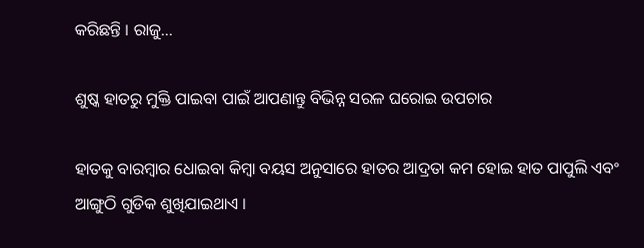କରିଛନ୍ତି । ରାଜୁ…

ଶୁଷ୍କ ହାତରୁ ମୁକ୍ତି ପାଇବା ପାଇଁ ଆପଣାନ୍ତୁ ବିଭିନ୍ନ ସରଳ ଘରୋଇ ଉପଚାର

ହାତକୁ ବାରମ୍ବାର ଧୋଇବା କିମ୍ବା ବୟସ ଅନୁସାରେ ହାତର ଆଦ୍ରତା କମ ହୋଇ ହାତ ପାପୁଲି ଏବଂ ଆଙ୍ଗୁଠି ଗୁଡିକ ଶୁଖିଯାଇଥାଏ ।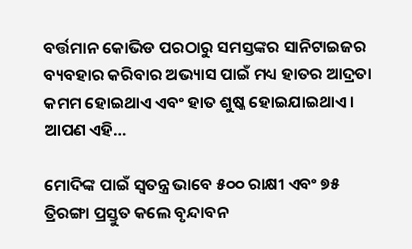ବର୍ତ୍ତମାନ କୋଭିଡ ପରଠାରୁ ସମସ୍ତଙ୍କର ସାନିଟାଇଜର ବ୍ୟବହାର କରିବାର ଅଭ୍ୟାସ ପାଇଁ ମଧ୍ୟ ହାତର ଆଦ୍ରତା କମମ ହୋଇଥାଏ ଏବଂ ହାତ ଶୁଷ୍କ ହୋଇଯାଇଥାଏ । ଆପଣ ଏହି…

ମୋଦିଙ୍କ ପାଇଁ ସ୍ୱତନ୍ତ୍ର ଭାବେ ୫୦୦ ରାକ୍ଷୀ ଏବଂ ୭୫ ତ୍ରିରଙ୍ଗା ପ୍ରସ୍ତୁତ କଲେ ବୃନ୍ଦାବନ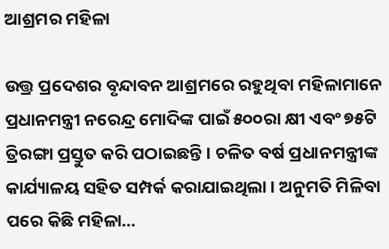ଆଶ୍ରମର ମହିଳା

ଉତ୍ତ୍ର ପ୍ରଦେଶର ବୃନ୍ଦାବନ ଆଶ୍ରମରେ ରହୁଥିବା ମହିଳାମାନେ ପ୍ରଧାନମନ୍ତ୍ରୀ ନରେନ୍ଦ୍ର ମୋଦିଙ୍କ ପାଇଁ ୫୦୦ରା କ୍ଷୀ ଏବଂ ୭୫ଟି ତ୍ରିରଙ୍ଗା ପ୍ରସ୍ତୁତ କରି ପଠାଇଛନ୍ତି । ଚଳିତ ବର୍ଷ ପ୍ରଧାନମନ୍ତ୍ରୀଙ୍କ କାର୍ଯ୍ୟାଳୟ ସହିତ ସମ୍ପର୍କ କରାଯାଇଥିଲା । ଅନୁମତି ମିଳିବା ପରେ କିଛି ମହିଳା…